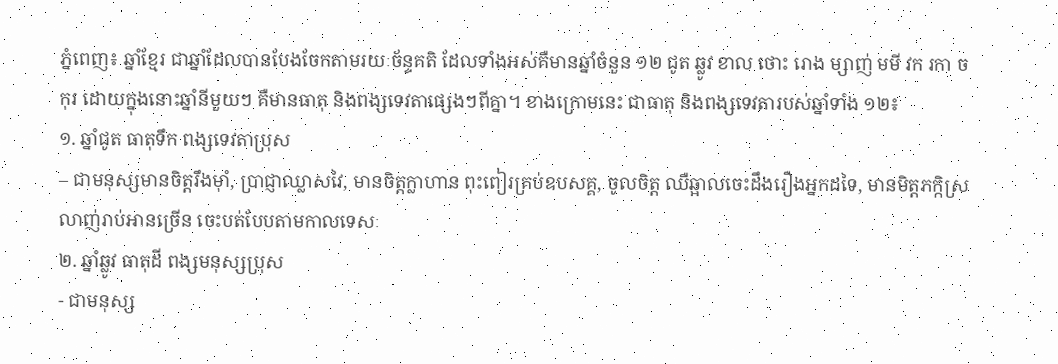ភ្នំពេញ៖ ឆ្នាំខ្មែរ ជាឆ្នាំដែលបានបែងចែកតាមរយៈច័ន្ទគតិ ដែលទាំងអស់គឺមានឆ្នាំចំនួន ១២ ជូត ឆ្លូវ ខាល ថោះ រោង ម្សាញ់ មមី វក រកា ច កុរ ដោយក្នុងនោះឆ្នាំនីមួយៗ គឺមានធាតុ និងពង្សទេវតាផ្សេងៗពីគ្នា។ ខាងក្រោមនេះ ជាធាតុ និងពង្សទេវតារបស់ឆ្នាំទាំង ១២៖
១. ឆ្នាំជូត ធាតុទឹក ពង្សទេវតាប្រុស
– ជាមនុស្សមានចិត្តរឹងម៉ាំ, ប្រាជ្ញាឈ្លាសវៃ, មានចិត្តក្លាហាន ពុះពៀរគ្រប់ឧបសគ្គ, ចូលចិត្ត ឈឺឆ្អាលចេះដឹងរឿងអ្នកដទៃ, មានមិត្តភក្កិស្រលាញ់រាប់អានច្រើន ចេះបត់បែបតាមកាលទេសៈ
២. ឆ្នាំឆ្លូវ ធាតុដី ពង្សមនុស្សប្រុស
- ជាមនុស្ស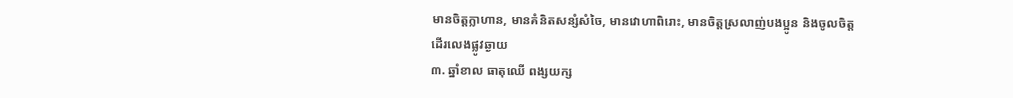មានចិត្តក្លាហាន, មានគំនិតសន្សំសំចៃ, មានវោហាពិរោះ, មានចិត្តស្រលាញ់បងប្អូន និងចូលចិត្តដើរលេងផ្លូវឆ្ងាយ
៣. ឆ្នាំខាល ធាតុឈើ ពង្សយក្ស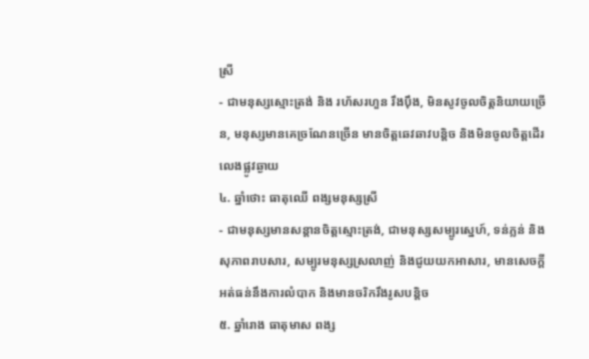ស្រី
- ជាមនុស្សស្មោះត្រង់ និង រហ័សរហួន រឹងប៉ឹង, មិនសូវចូលចិត្តនិយាយច្រើន, មនុស្សមានគេច្រណែនច្រើន មានចិត្តឆេវឆាវបន្តិច និងមិនចូលចិត្តដើរលេងផ្លូវឆ្ងាយ
៤. ឆ្នាំថោះ ធាតុឈើ ពង្សមនុស្សស្រី
- ជាមនុស្សមានសន្ដានចិត្តស្មោះត្រង់, ជាមនុស្សសម្បូរស្នេហ៍, ទន់ភ្លន់ និង សុភាពរាបសារ, សម្បូរមនុស្សស្រលាញ់ និងជូយយកអាសារ, មានសេចក្តីអត់ធន់នឹងការលំបាក និងមានចរិករឹងរូសបន្តិច
៥. ឆ្នាំរោង ធាតុមាស ពង្ស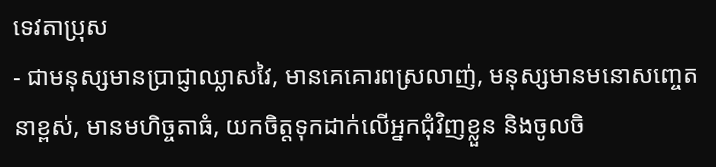ទេវតាប្រុស
- ជាមនុស្សមានប្រាជ្ញាឈ្លាសវៃ, មានគេគោរពស្រលាញ់, មនុស្សមានមនោសញ្ចេតនាខ្ពស់, មានមហិច្ចតាធំ, យកចិត្តទុកដាក់លើអ្នកជុំវិញខ្លួន និងចូលចិ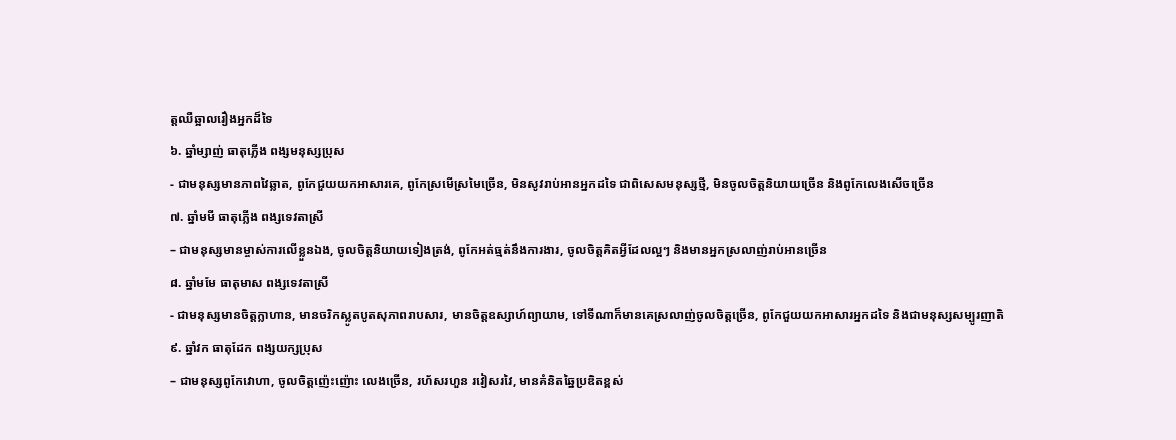ត្តឈឺឆ្អាលរឿងអ្នកដ៏ទៃ
៦. ឆ្នាំម្សាញ់ ធាតុភ្លើង ពង្សមនុស្សប្រុស
- ជាមនុស្សមានភាពវៃឆ្លាត, ពូកែជួយយកអាសារគេ, ពូកែស្រមើស្រមៃច្រើន, មិនសូវរាប់អានអ្នកដទៃ ជាពិសេសមនុស្សថ្មី, មិនចូលចិត្តនិយាយច្រើន និងពូកែលេងសើចច្រើន
៧. ឆ្នាំមមី ធាតុភ្លើង ពង្សទេវតាស្រី
– ជាមនុស្សមានម្ចាស់ការលើខ្លួនឯង, ចូលចិត្តនិយាយទៀងត្រង់, ពូកែអត់ធ្មត់នឹងការងារ, ចូលចិត្តគិតអ្វីដែលល្អៗ និងមានអ្នកស្រលាញ់រាប់អានច្រើន
៨. ឆ្នាំមមែ ធាតុមាស ពង្សទេវតាស្រី
- ជាមនុស្សមានចិត្តក្លាហាន, មានចរិកស្លូតបូតសុភាពរាបសារ, មានចិត្តឧស្សាហ៍ព្យាយាម, ទៅទីណាក៏មានគេស្រលាញ់ចូលចិត្តច្រើន, ពូកែជួយយកអាសារអ្នកដទៃ និងជាមនុស្សសម្បូរញាតិ
៩. ឆ្នាំវក ធាតុដែក ពង្សយក្សប្រុស
– ជាមនុស្សពូកែវោហា, ចូលចិត្តញ៉េះញ៉ោះ លេងច្រើន, រហ័សរហួន រវៀសរវៃ, មានគំនិតឆ្នៃប្រឌិតខ្ពស់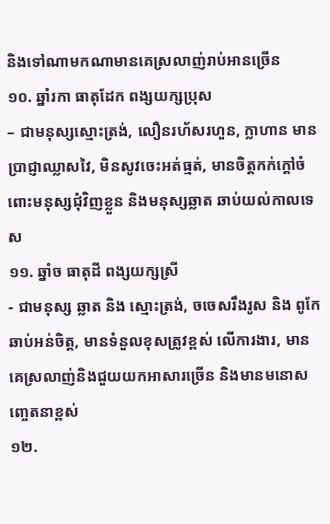និងទៅណាមកណាមានគេស្រលាញ់រាប់អានច្រើន
១០. ឆ្នាំរកា ធាតុដែក ពង្សយក្សប្រុស
– ជាមនុស្សស្មោះត្រង់, លឿនរហ័សរហួន, ក្លាហាន មានប្រាជ្ញាឈ្លាសវៃ, មិនសូវចេះអត់ធ្មត់, មានចិត្តកក់ក្តៅចំពោះមនុស្សជុំវិញខ្លួន និងមនុស្សឆ្លាត ឆាប់យល់កាលទេស
១១. ឆ្នាំច ធាតុដី ពង្សយក្សស្រី
- ជាមនុស្ស ឆ្លាត និង ស្មោះត្រង់, ចចេសរឹងរូស និង ពូកែឆាប់អន់ចិត្ត, មានទំនួលខុសត្រូវខ្ពស់ លើការងារ, មានគេស្រលាញ់និងជួយយកអាសារច្រើន និងមានមនោសញ្ចេតនាខ្ពស់
១២.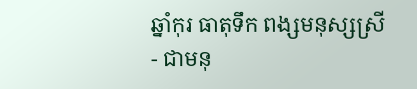ឆ្នាំកុរ ធាតុទឹក ពង្សមនុស្សស្រី
- ជាមនុ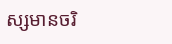ស្សមានចរិ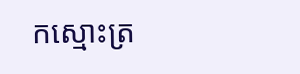កស្មោះត្រ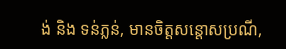ង់ និង ទន់ភ្លន់, មានចិត្តសន្តោសប្រណី,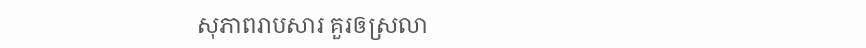សុភាពរាបសារ គួរឲស្រលា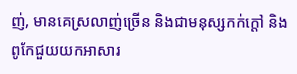ញ់, មានគេស្រលាញ់ច្រើន និងជាមនុស្សកក់ក្តៅ និង ពូកែជួយយកអាសារ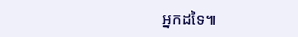អ្នកដទៃ៕